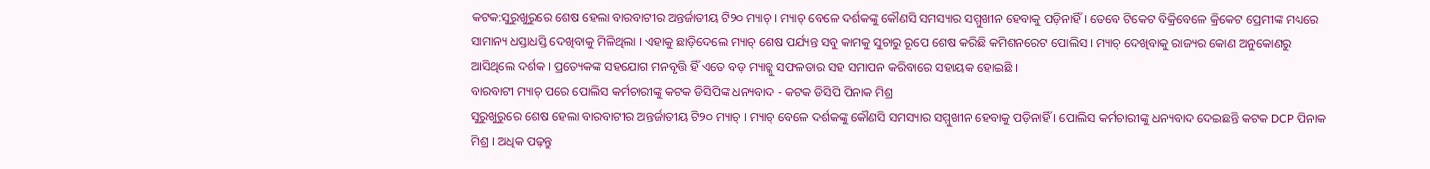କଟକ:ସୁରୁଖୁରୁରେ ଶେଷ ହେଲା ବାରବାଟୀର ଅନ୍ତର୍ଜାତୀୟ ଟି୨୦ ମ୍ୟାଚ୍ । ମ୍ୟାଚ୍ ବେଳେ ଦର୍ଶକଙ୍କୁ କୌଣସି ସମସ୍ୟାର ସମ୍ମୁଖୀନ ହେବାକୁ ପଡ଼ିନାହିଁ । ତେବେ ଟିକେଟ ବିକ୍ରିବେଳେ କ୍ରିକେଟ ପ୍ରେମୀଙ୍କ ମଧ୍ୟରେ ସାମାନ୍ୟ ଧସ୍ତାଧସ୍ତି ଦେଖିବାକୁ ମିଳିଥିଲା । ଏହାକୁ ଛାଡ଼ିଦେଲେ ମ୍ୟାଚ୍ ଶେଷ ପର୍ଯ୍ୟନ୍ତ ସବୁ କାମକୁ ସୁଚାରୁ ରୂପେ ଶେଷ କରିଛି କମିଶନରେଟ ପୋଲିସ । ମ୍ୟାଚ୍ ଦେଖିବାକୁ ରାଜ୍ୟର କୋଣ ଅନୁକୋଣରୁ ଆସିଥିଲେ ଦର୍ଶକ । ପ୍ରତ୍ୟେକଙ୍କ ସହଯୋଗ ମନବୃତ୍ତି ହିଁ ଏତେ ବଡ଼ ମ୍ୟାଚ୍କୁ ସଫଳତାର ସହ ସମାପନ କରିବାରେ ସହାୟକ ହୋଇଛି ।
ବାରବାଟୀ ମ୍ୟାଚ୍ ପରେ ପୋଲିସ କର୍ମଚାରୀଙ୍କୁ କଟକ ଡିସିପିଙ୍କ ଧନ୍ୟବାଦ - କଟକ ଡିସିପି ପିନାକ ମିଶ୍ର
ସୁରୁଖୁରୁରେ ଶେଷ ହେଲା ବାରବାଟୀର ଅନ୍ତର୍ଜାତୀୟ ଟି୨୦ ମ୍ୟାଚ୍ । ମ୍ୟାଚ୍ ବେଳେ ଦର୍ଶକଙ୍କୁ କୌଣସି ସମସ୍ୟାର ସମ୍ମୁଖୀନ ହେବାକୁ ପଡ଼ିନାହିଁ । ପୋଲିସ କର୍ମଚାରୀଙ୍କୁ ଧନ୍ୟବାଦ ଦେଇଛନ୍ତି କଟକ DCP ପିନାକ ମିଶ୍ର । ଅଧିକ ପଢ଼ନ୍ତୁ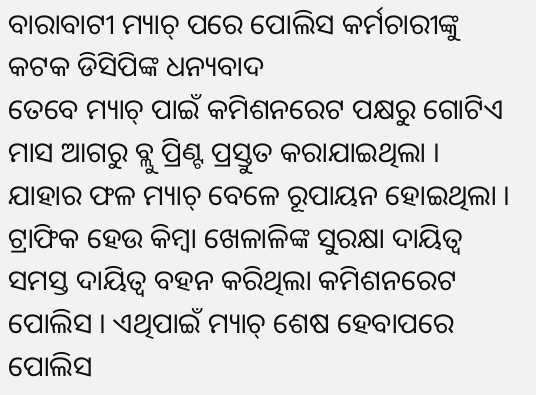ବାରାବାଟୀ ମ୍ୟାଚ୍ ପରେ ପୋଲିସ କର୍ମଚାରୀଙ୍କୁ କଟକ ଡିସିପିଙ୍କ ଧନ୍ୟବାଦ
ତେବେ ମ୍ୟାଚ୍ ପାଇଁ କମିଶନରେଟ ପକ୍ଷରୁ ଗୋଟିଏ ମାସ ଆଗରୁ ବ୍ଲୁ ପ୍ରିଣ୍ଟ ପ୍ରସ୍ତୁତ କରାଯାଇଥିଲା । ଯାହାର ଫଳ ମ୍ୟାଚ୍ ବେଳେ ରୂପାୟନ ହୋଇଥିଲା । ଟ୍ରାଫିକ ହେଉ କିମ୍ବା ଖେଳାଳିଙ୍କ ସୁରକ୍ଷା ଦାୟିତ୍ୱ ସମସ୍ତ ଦାୟିତ୍ବ ବହନ କରିଥିଲା କମିଶନରେଟ ପୋଲିସ । ଏଥିପାଇଁ ମ୍ୟାଚ୍ ଶେଷ ହେବାପରେ ପୋଲିସ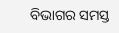ବିଭାଗର ସମସ୍ତ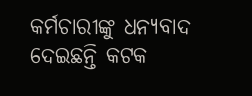କର୍ମଚାରୀଙ୍କୁ ଧନ୍ୟବାଦ ଦେଇଛନ୍ତି କଟକ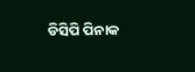ଡିସିପି ପିନାକ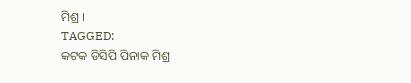ମିଶ୍ର ।
TAGGED:
କଟକ ଡିସିପି ପିନାକ ମିଶ୍ର